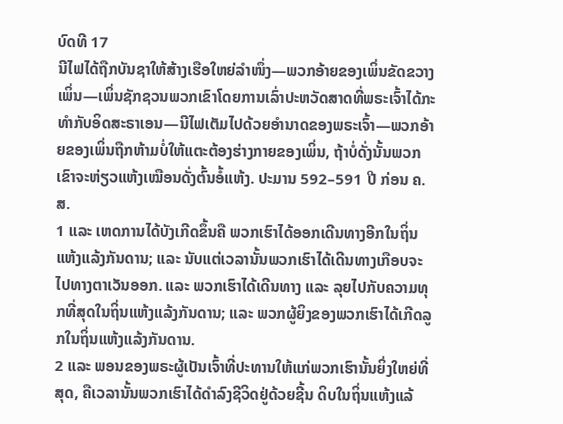ບົດທີ 17
ນີໄຟໄດ້ຖືກບັນຊາໃຫ້ສ້າງເຮືອໃຫຍ່ລຳໜຶ່ງ—ພວກອ້າຍຂອງເພິ່ນຂັດຂວາງເພິ່ນ—ເພິ່ນຊັກຊວນພວກເຂົາໂດຍການເລົ່າປະຫວັດສາດທີ່ພຣະເຈົ້າໄດ້ກະທຳກັບອິດສະຣາເອນ—ນີໄຟເຕັມໄປດ້ວຍອຳນາດຂອງພຣະເຈົ້າ—ພວກອ້າຍຂອງເພິ່ນຖືກຫ້າມບໍ່ໃຫ້ແຕະຕ້ອງຮ່າງກາຍຂອງເພິ່ນ, ຖ້າບໍ່ດັ່ງນັ້ນພວກເຂົາຈະຫ່ຽວແຫ້ງເໝືອນດັ່ງຕົ້ນອໍ້ແຫ້ງ. ປະມານ 592–591 ປີ ກ່ອນ ຄ.ສ.
1 ແລະ ເຫດການໄດ້ບັງເກີດຂຶ້ນຄື ພວກເຮົາໄດ້ອອກເດີນທາງອີກໃນຖິ່ນແຫ້ງແລ້ງກັນດານ; ແລະ ນັບແຕ່ເວລານັ້ນພວກເຮົາໄດ້ເດີນທາງເກືອບຈະໄປທາງຕາເວັນອອກ. ແລະ ພວກເຮົາໄດ້ເດີນທາງ ແລະ ລຸຍໄປກັບຄວາມທຸກທີ່ສຸດໃນຖິ່ນແຫ້ງແລ້ງກັນດານ; ແລະ ພວກຜູ້ຍິງຂອງພວກເຮົາໄດ້ເກີດລູກໃນຖິ່ນແຫ້ງແລ້ງກັນດານ.
2 ແລະ ພອນຂອງພຣະຜູ້ເປັນເຈົ້າທີ່ປະທານໃຫ້ແກ່ພວກເຮົານັ້ນຍິ່ງໃຫຍ່ທີ່ສຸດ, ຄືເວລານັ້ນພວກເຮົາໄດ້ດຳລົງຊີວິດຢູ່ດ້ວຍຊີ້ນ ດິບໃນຖິ່ນແຫ້ງແລ້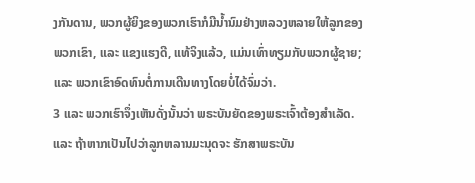ງກັນດານ, ພວກຜູ້ຍິງຂອງພວກເຮົາກໍມີນ້ຳນົມຢ່າງຫລວງຫລາຍໃຫ້ລູກຂອງພວກເຂົາ, ແລະ ແຂງແຮງດີ, ແທ້ຈິງແລ້ວ, ແມ່ນເທົ່າທຽມກັບພວກຜູ້ຊາຍ; ແລະ ພວກເຂົາອົດທົນຕໍ່ການເດີນທາງໂດຍບໍ່ໄດ້ຈົ່ມວ່າ.
3 ແລະ ພວກເຮົາຈຶ່ງເຫັນດັ່ງນັ້ນວ່າ ພຣະບັນຍັດຂອງພຣະເຈົ້າຕ້ອງສຳເລັດ. ແລະ ຖ້າຫາກເປັນໄປວ່າລູກຫລານມະນຸດຈະ ຮັກສາພຣະບັນ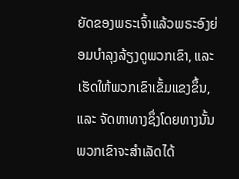ຍັດຂອງພຣະເຈົ້າແລ້ວພຣະອົງຍ່ອມບຳລຸງລ້ຽງດູພວກເຂົາ, ແລະ ເຮັດໃຫ້ພວກເຂົາເຂັ້ມແຂງຂຶ້ນ, ແລະ ຈັດຫາທາງຊຶ່ງໂດຍທາງນັ້ນພວກເຂົາຈະສຳເລັດໄດ້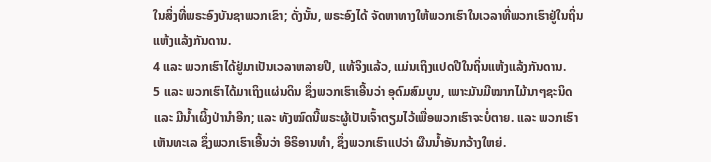ໃນສິ່ງທີ່ພຣະອົງບັນຊາພວກເຂົາ; ດັ່ງນັ້ນ, ພຣະອົງໄດ້ ຈັດຫາທາງໃຫ້ພວກເຮົາໃນເວລາທີ່ພວກເຮົາຢູ່ໃນຖິ່ນແຫ້ງແລ້ງກັນດານ.
4 ແລະ ພວກເຮົາໄດ້ຢູ່ມາເປັນເວລາຫລາຍປີ, ແທ້ຈິງແລ້ວ, ແມ່ນເຖິງແປດປີໃນຖິ່ນແຫ້ງແລ້ງກັນດານ.
5 ແລະ ພວກເຮົາໄດ້ມາເຖິງແຜ່ນດິນ ຊຶ່ງພວກເຮົາເອີ້ນວ່າ ອຸດົມສົມບູນ, ເພາະມັນມີໝາກໄມ້ນາໆຊະນິດ ແລະ ມີນ້ຳເຜິ້ງປ່ານຳອີກ; ແລະ ທັງໝົດນີ້ພຣະຜູ້ເປັນເຈົ້າຕຽມໄວ້ເພື່ອພວກເຮົາຈະບໍ່ຕາຍ. ແລະ ພວກເຮົາເຫັນທະເລ ຊຶ່ງພວກເຮົາເອີ້ນວ່າ ອິຣິອານທຳ, ຊຶ່ງພວກເຮົາແປວ່າ ຜືນນ້ຳອັນກວ້າງໃຫຍ່.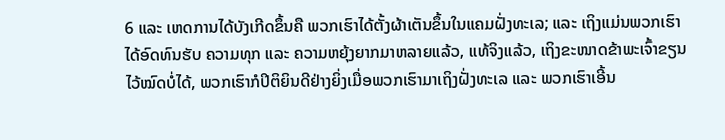6 ແລະ ເຫດການໄດ້ບັງເກີດຂຶ້ນຄື ພວກເຮົາໄດ້ຕັ້ງຜ້າເຕັນຂຶ້ນໃນແຄມຝັ່ງທະເລ; ແລະ ເຖິງແມ່ນພວກເຮົາໄດ້ອົດທົນຮັບ ຄວາມທຸກ ແລະ ຄວາມຫຍຸ້ງຍາກມາຫລາຍແລ້ວ, ແທ້ຈິງແລ້ວ, ເຖິງຂະໜາດຂ້າພະເຈົ້າຂຽນໄວ້ໝົດບໍ່ໄດ້, ພວກເຮົາກໍປິຕິຍິນດີຢ່າງຍິ່ງເມື່ອພວກເຮົາມາເຖິງຝັ່ງທະເລ ແລະ ພວກເຮົາເອີ້ນ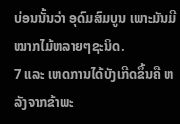ບ່ອນນັ້ນວ່າ ອຸດົມສົມບູນ ເພາະມັນມີໝາກໄມ້ຫລາຍໆຊະນິດ.
7 ແລະ ເຫດການໄດ້ບັງເກີດຂຶ້ນຄື ຫລັງຈາກຂ້າພະ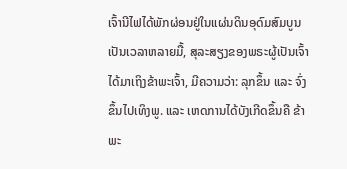ເຈົ້ານີໄຟໄດ້ພັກຜ່ອນຢູ່ໃນແຜ່ນດິນອຸດົມສົມບູນເປັນເວລາຫລາຍມື້, ສຸລະສຽງຂອງພຣະຜູ້ເປັນເຈົ້າໄດ້ມາເຖິງຂ້າພະເຈົ້າ, ມີຄວາມວ່າ: ລຸກຂຶ້ນ ແລະ ຈົ່ງຂຶ້ນໄປເທິງພູ. ແລະ ເຫດການໄດ້ບັງເກີດຂຶ້ນຄື ຂ້າພະ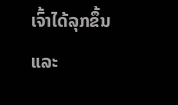ເຈົ້າໄດ້ລຸກຂຶ້ນ ແລະ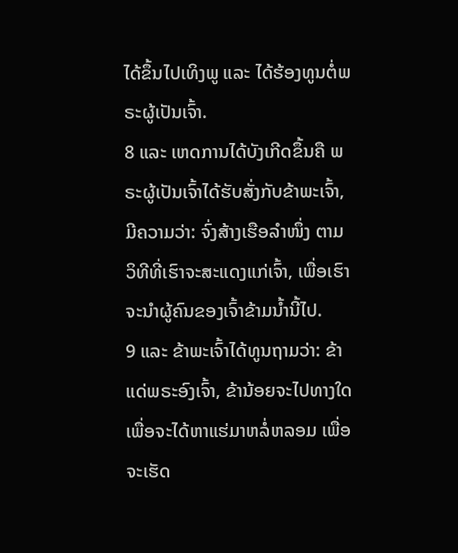ໄດ້ຂຶ້ນໄປເທິງພູ ແລະ ໄດ້ຮ້ອງທູນຕໍ່ພຣະຜູ້ເປັນເຈົ້າ.
8 ແລະ ເຫດການໄດ້ບັງເກີດຂຶ້ນຄື ພຣະຜູ້ເປັນເຈົ້າໄດ້ຮັບສັ່ງກັບຂ້າພະເຈົ້າ, ມີຄວາມວ່າ: ຈົ່ງສ້າງເຮືອລຳໜຶ່ງ ຕາມ ວິທີທີ່ເຮົາຈະສະແດງແກ່ເຈົ້າ, ເພື່ອເຮົາຈະນຳຜູ້ຄົນຂອງເຈົ້າຂ້າມນ້ຳນີ້ໄປ.
9 ແລະ ຂ້າພະເຈົ້າໄດ້ທູນຖາມວ່າ: ຂ້າແດ່ພຣະອົງເຈົ້າ, ຂ້ານ້ອຍຈະໄປທາງໃດເພື່ອຈະໄດ້ຫາແຮ່ມາຫລໍ່ຫລອມ ເພື່ອຈະເຮັດ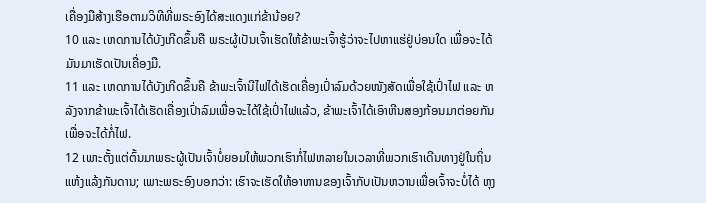ເຄື່ອງມືສ້າງເຮືອຕາມວິທີທີ່ພຣະອົງໄດ້ສະແດງແກ່ຂ້ານ້ອຍ?
10 ແລະ ເຫດການໄດ້ບັງເກີດຂຶ້ນຄື ພຣະຜູ້ເປັນເຈົ້າເຮັດໃຫ້ຂ້າພະເຈົ້າຮູ້ວ່າຈະໄປຫາແຮ່ຢູ່ບ່ອນໃດ ເພື່ອຈະໄດ້ມັນມາເຮັດເປັນເຄື່ອງມື.
11 ແລະ ເຫດການໄດ້ບັງເກີດຂຶ້ນຄື ຂ້າພະເຈົ້ານີໄຟໄດ້ເຮັດເຄື່ອງເປົ່າລົມດ້ວຍໜັງສັດເພື່ອໃຊ້ເປົ່າໄຟ ແລະ ຫລັງຈາກຂ້າພະເຈົ້າໄດ້ເຮັດເຄື່ອງເປົ່າລົມເພື່ອຈະໄດ້ໃຊ້ເປົ່າໄຟແລ້ວ, ຂ້າພະເຈົ້າໄດ້ເອົາຫີນສອງກ້ອນມາຕ່ອຍກັນເພື່ອຈະໄດ້ກໍ່ໄຟ.
12 ເພາະຕັ້ງແຕ່ຕົ້ນມາພຣະຜູ້ເປັນເຈົ້າບໍ່ຍອມໃຫ້ພວກເຮົາກໍ່ໄຟຫລາຍໃນເວລາທີ່ພວກເຮົາເດີນທາງຢູ່ໃນຖິ່ນແຫ້ງແລ້ງກັນດານ; ເພາະພຣະອົງບອກວ່າ: ເຮົາຈະເຮັດໃຫ້ອາຫານຂອງເຈົ້າກັບເປັນຫວານເພື່ອເຈົ້າຈະບໍ່ໄດ້ ຫຸງ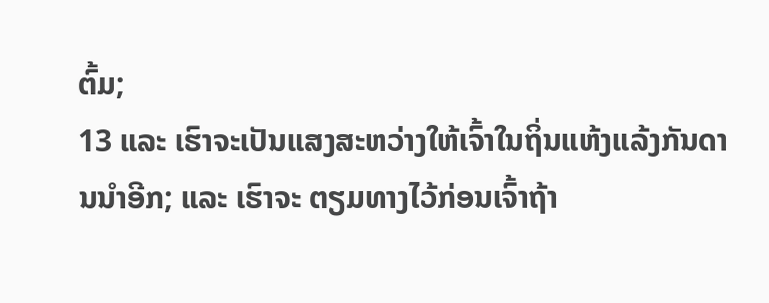ຕົ້ມ;
13 ແລະ ເຮົາຈະເປັນແສງສະຫວ່າງໃຫ້ເຈົ້າໃນຖິ່ນແຫ້ງແລ້ງກັນດານນຳອີກ; ແລະ ເຮົາຈະ ຕຽມທາງໄວ້ກ່ອນເຈົ້າຖ້າ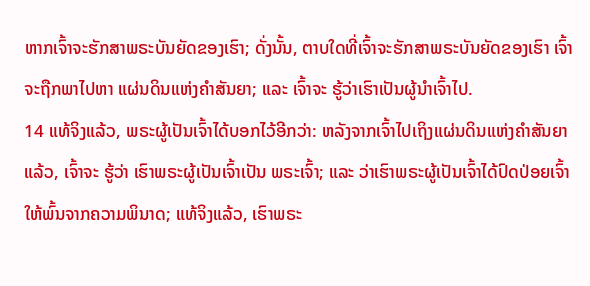ຫາກເຈົ້າຈະຮັກສາພຣະບັນຍັດຂອງເຮົາ; ດັ່ງນັ້ນ, ຕາບໃດທີ່ເຈົ້າຈະຮັກສາພຣະບັນຍັດຂອງເຮົາ ເຈົ້າຈະຖືກພາໄປຫາ ແຜ່ນດິນແຫ່ງຄຳສັນຍາ; ແລະ ເຈົ້າຈະ ຮູ້ວ່າເຮົາເປັນຜູ້ນຳເຈົ້າໄປ.
14 ແທ້ຈິງແລ້ວ, ພຣະຜູ້ເປັນເຈົ້າໄດ້ບອກໄວ້ອີກວ່າ: ຫລັງຈາກເຈົ້າໄປເຖິງແຜ່ນດິນແຫ່ງຄຳສັນຍາແລ້ວ, ເຈົ້າຈະ ຮູ້ວ່າ ເຮົາພຣະຜູ້ເປັນເຈົ້າເປັນ ພຣະເຈົ້າ; ແລະ ວ່າເຮົາພຣະຜູ້ເປັນເຈົ້າໄດ້ປົດປ່ອຍເຈົ້າໃຫ້ພົ້ນຈາກຄວາມພິນາດ; ແທ້ຈິງແລ້ວ, ເຮົາພຣະ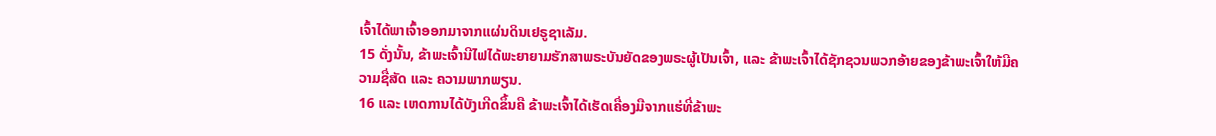ເຈົ້າໄດ້ພາເຈົ້າອອກມາຈາກແຜ່ນດິນເຢຣູຊາເລັມ.
15 ດັ່ງນັ້ນ, ຂ້າພະເຈົ້ານີໄຟໄດ້ພະຍາຍາມຮັກສາພຣະບັນຍັດຂອງພຣະຜູ້ເປັນເຈົ້າ, ແລະ ຂ້າພະເຈົ້າໄດ້ຊັກຊວນພວກອ້າຍຂອງຂ້າພະເຈົ້າໃຫ້ມີຄວາມຊື່ສັດ ແລະ ຄວາມພາກພຽນ.
16 ແລະ ເຫດການໄດ້ບັງເກີດຂຶ້ນຄື ຂ້າພະເຈົ້າໄດ້ເຮັດເຄື່ອງມືຈາກແຮ່ທີ່ຂ້າພະ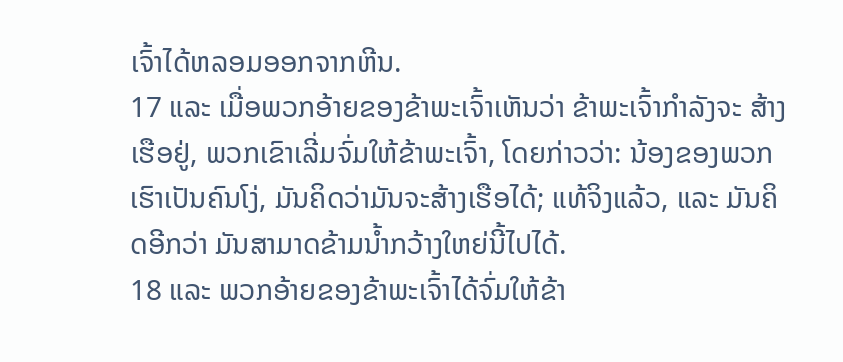ເຈົ້າໄດ້ຫລອມອອກຈາກຫີນ.
17 ແລະ ເມື່ອພວກອ້າຍຂອງຂ້າພະເຈົ້າເຫັນວ່າ ຂ້າພະເຈົ້າກຳລັງຈະ ສ້າງເຮືອຢູ່, ພວກເຂົາເລີ່ມຈົ່ມໃຫ້ຂ້າພະເຈົ້າ, ໂດຍກ່າວວ່າ: ນ້ອງຂອງພວກເຮົາເປັນຄົນໂງ່, ມັນຄິດວ່າມັນຈະສ້າງເຮືອໄດ້; ແທ້ຈິງແລ້ວ, ແລະ ມັນຄິດອີກວ່າ ມັນສາມາດຂ້າມນ້ຳກວ້າງໃຫຍ່ນີ້ໄປໄດ້.
18 ແລະ ພວກອ້າຍຂອງຂ້າພະເຈົ້າໄດ້ຈົ່ມໃຫ້ຂ້າ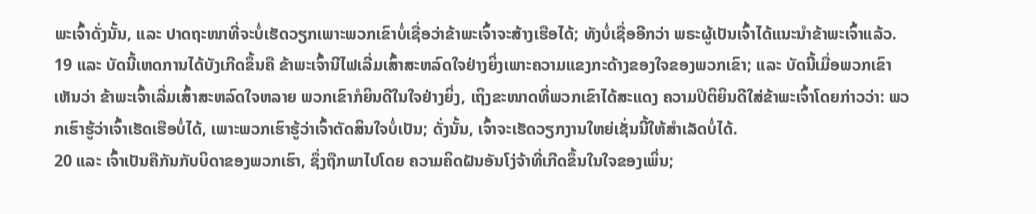ພະເຈົ້າດັ່ງນັ້ນ, ແລະ ປາດຖະໜາທີ່ຈະບໍ່ເຮັດວຽກເພາະພວກເຂົາບໍ່ເຊື່ອວ່າຂ້າພະເຈົ້າຈະສ້າງເຮືອໄດ້; ທັງບໍ່ເຊື່ອອີກວ່າ ພຣະຜູ້ເປັນເຈົ້າໄດ້ແນະນຳຂ້າພະເຈົ້າແລ້ວ.
19 ແລະ ບັດນີ້ເຫດການໄດ້ບັງເກີດຂຶ້ນຄື ຂ້າພະເຈົ້ານີໄຟເລີ່ມເສົ້າສະຫລົດໃຈຢ່າງຍິ່ງເພາະຄວາມແຂງກະດ້າງຂອງໃຈຂອງພວກເຂົາ; ແລະ ບັດນີ້ເມື່ອພວກເຂົາເຫັນວ່າ ຂ້າພະເຈົ້າເລີ່ມເສົ້າສະຫລົດໃຈຫລາຍ ພວກເຂົາກໍຍິນດີໃນໃຈຢ່າງຍິ່ງ, ເຖິງຂະໜາດທີ່ພວກເຂົາໄດ້ສະແດງ ຄວາມປິຕິຍິນດີໃສ່ຂ້າພະເຈົ້າໂດຍກ່າວວ່າ: ພວກເຮົາຮູ້ວ່າເຈົ້າເຮັດເຮືອບໍ່ໄດ້, ເພາະພວກເຮົາຮູ້ວ່າເຈົ້າຕັດສິນໃຈບໍ່ເປັນ; ດັ່ງນັ້ນ, ເຈົ້າຈະເຮັດວຽກງານໃຫຍ່ເຊັ່ນນີ້ໃຫ້ສຳເລັດບໍ່ໄດ້.
20 ແລະ ເຈົ້າເປັນຄືກັນກັບບິດາຂອງພວກເຮົາ, ຊຶ່ງຖືກພາໄປໂດຍ ຄວາມຄິດຝັນອັນໂງ່ຈ້າທີ່ເກີດຂຶ້ນໃນໃຈຂອງເພິ່ນ;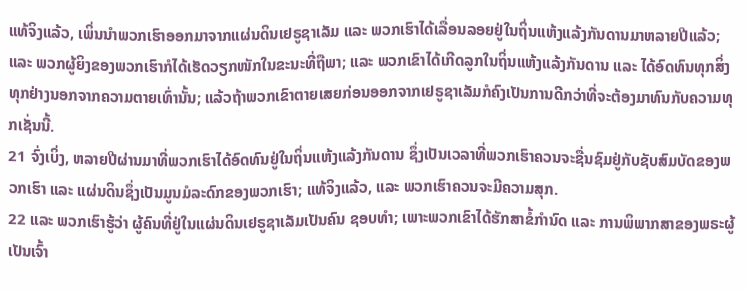ແທ້ຈິງແລ້ວ, ເພິ່ນນຳພວກເຮົາອອກມາຈາກແຜ່ນດິນເຢຣູຊາເລັມ ແລະ ພວກເຮົາໄດ້ເລື່ອນລອຍຢູ່ໃນຖິ່ນແຫ້ງແລ້ງກັນດານມາຫລາຍປີແລ້ວ; ແລະ ພວກຜູ້ຍິງຂອງພວກເຮົາກໍໄດ້ເຮັດວຽກໜັກໃນຂະນະທີ່ຖືພາ; ແລະ ພວກເຂົາໄດ້ເກີດລູກໃນຖິ່ນແຫ້ງແລ້ງກັນດານ ແລະ ໄດ້ອົດທົນທຸກສິ່ງທຸກຢ່າງນອກຈາກຄວາມຕາຍເທົ່ານັ້ນ; ແລ້ວຖ້າພວກເຂົາຕາຍເສຍກ່ອນອອກຈາກເຢຣູຊາເລັມກໍຄົງເປັນການດີກວ່າທີ່ຈະຕ້ອງມາທົນກັບຄວາມທຸກເຊັ່ນນີ້.
21 ຈົ່ງເບິ່ງ, ຫລາຍປີຜ່ານມາທີ່ພວກເຮົາໄດ້ອົດທົນຢູ່ໃນຖິ່ນແຫ້ງແລ້ງກັນດານ ຊຶ່ງເປັນເວລາທີ່ພວກເຮົາຄວນຈະຊື່ນຊົມຢູ່ກັບຊັບສົມບັດຂອງພວກເຮົາ ແລະ ແຜ່ນດິນຊຶ່ງເປັນມູນມໍລະດົກຂອງພວກເຮົາ; ແທ້ຈິງແລ້ວ, ແລະ ພວກເຮົາຄວນຈະມີຄວາມສຸກ.
22 ແລະ ພວກເຮົາຮູ້ວ່າ ຜູ້ຄົນທີ່ຢູ່ໃນແຜ່ນດິນເຢຣູຊາເລັມເປັນຄົນ ຊອບທຳ; ເພາະພວກເຂົາໄດ້ຮັກສາຂໍ້ກຳນົດ ແລະ ການພິພາກສາຂອງພຣະຜູ້ເປັນເຈົ້າ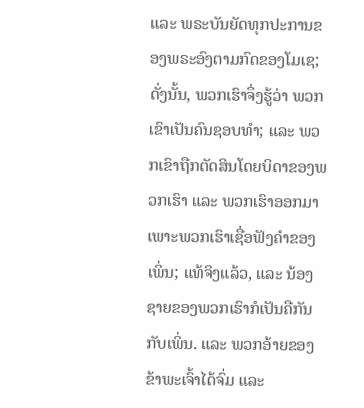ແລະ ພຣະບັນຍັດທຸກປະການຂອງພຣະອົງຕາມກົດຂອງໂມເຊ; ດັ່ງນັ້ນ, ພວກເຮົາຈຶ່ງຮູ້ວ່າ ພວກເຂົາເປັນຄົນຊອບທຳ; ແລະ ພວກເຂົາຖືກຕັດສິນໂດຍບິດາຂອງພວກເຮົາ ແລະ ພວກເຮົາອອກມາເພາະພວກເຮົາເຊື່ອຟັງຄຳຂອງເພິ່ນ; ແທ້ຈິງແລ້ວ, ແລະ ນ້ອງຊາຍຂອງພວກເຮົາກໍເປັນຄືກັນກັບເພິ່ນ. ແລະ ພວກອ້າຍຂອງຂ້າພະເຈົ້າໄດ້ຈົ່ມ ແລະ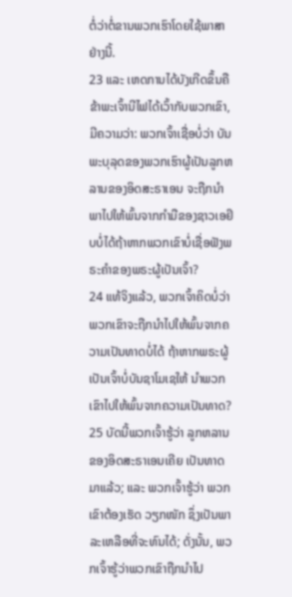ຕໍ່ວ່າຕໍ່ຂານພວກເຮົາໂດຍໃຊ້ພາສາຢ່າງນີ້.
23 ແລະ ເຫດການໄດ້ບັງເກີດຂຶ້ນຄື ຂ້າພະເຈົ້ານີໄຟໄດ້ເວົ້າກັບພວກເຂົາ, ມີຄວາມວ່າ: ພວກເຈົ້າເຊື່ອບໍ່ວ່າ ບັນພະບຸລຸດຂອງພວກເຮົາຜູ້ເປັນລູກຫລານຂອງອິດສະຣາເອນ ຈະຖືກນຳພາໄປໃຫ້ພົ້ນຈາກກຳມືຂອງຊາວເອຢິບບໍ່ໄດ້ຖ້າຫາກພວກເຂົາບໍ່ເຊື່ອຟັງພຣະຄຳຂອງພຣະຜູ້ເປັນເຈົ້າ?
24 ແທ້ຈິງແລ້ວ, ພວກເຈົ້າຄິດບໍ່ວ່າ ພວກເຂົາຈະຖືກນຳໄປໃຫ້ພົ້ນຈາກຄວາມເປັນທາດບໍ່ໄດ້ ຖ້າຫາກພຣະຜູ້ເປັນເຈົ້າບໍ່ບັນຊາໂມເຊໃຫ້ ນຳພວກເຂົາໄປໃຫ້ພົ້ນຈາກຄວາມເປັນທາດ?
25 ບັດນີ້ພວກເຈົ້າຮູ້ວ່າ ລູກຫລານຂອງອິດສະຣາເອນເຄີຍ ເປັນທາດມາແລ້ວ; ແລະ ພວກເຈົ້າຮູ້ວ່າ ພວກເຂົາຕ້ອງເຮັດ ວຽກໜັກ ຊຶ່ງເປັນພາລະເຫລືອທີ່ຈະທົນໄດ້; ດັ່ງນັ້ນ, ພວກເຈົ້າຮູ້ວ່າພວກເຂົາຖືກນຳໄປ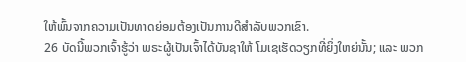ໃຫ້ພົ້ນຈາກຄວາມເປັນທາດຍ່ອມຕ້ອງເປັນການດີສຳລັບພວກເຂົາ.
26 ບັດນີ້ພວກເຈົ້າຮູ້ວ່າ ພຣະຜູ້ເປັນເຈົ້າໄດ້ບັນຊາໃຫ້ ໂມເຊເຮັດວຽກທີ່ຍິ່ງໃຫຍ່ນັ້ນ; ແລະ ພວກ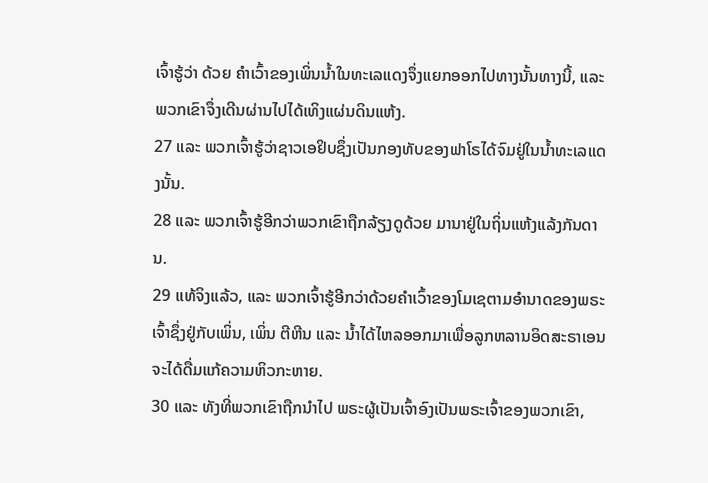ເຈົ້າຮູ້ວ່າ ດ້ວຍ ຄຳເວົ້າຂອງເພິ່ນນ້ຳໃນທະເລແດງຈຶ່ງແຍກອອກໄປທາງນັ້ນທາງນີ້, ແລະ ພວກເຂົາຈຶ່ງເດີນຜ່ານໄປໄດ້ເທິງແຜ່ນດິນແຫ້ງ.
27 ແລະ ພວກເຈົ້າຮູ້ວ່າຊາວເອຢິບຊຶ່ງເປັນກອງທັບຂອງຟາໂຣໄດ້ຈົມຢູ່ໃນນ້ຳທະເລແດງນັ້ນ.
28 ແລະ ພວກເຈົ້າຮູ້ອີກວ່າພວກເຂົາຖືກລ້ຽງດູດ້ວຍ ມານາຢູ່ໃນຖິ່ນແຫ້ງແລ້ງກັນດານ.
29 ແທ້ຈິງແລ້ວ, ແລະ ພວກເຈົ້າຮູ້ອີກວ່າດ້ວຍຄຳເວົ້າຂອງໂມເຊຕາມອຳນາດຂອງພຣະເຈົ້າຊຶ່ງຢູ່ກັບເພິ່ນ, ເພິ່ນ ຕີຫີນ ແລະ ນ້ຳໄດ້ໄຫລອອກມາເພື່ອລູກຫລານອິດສະຣາເອນຈະໄດ້ດື່ມແກ້ຄວາມຫິວກະຫາຍ.
30 ແລະ ທັງທີ່ພວກເຂົາຖືກນຳໄປ ພຣະຜູ້ເປັນເຈົ້າອົງເປັນພຣະເຈົ້າຂອງພວກເຂົາ,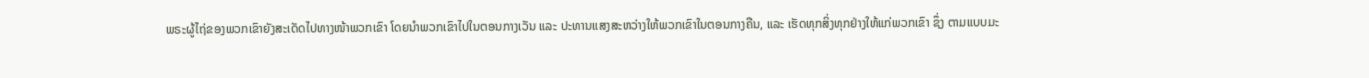ພຣະຜູ້ໄຖ່ຂອງພວກເຂົາຍັງສະເດັດໄປທາງໜ້າພວກເຂົາ ໂດຍນຳພວກເຂົາໄປໃນຕອນກາງເວັນ ແລະ ປະທານແສງສະຫວ່າງໃຫ້ພວກເຂົາໃນຕອນກາງຄືນ, ແລະ ເຮັດທຸກສິ່ງທຸກຢ່າງໃຫ້ແກ່ພວກເຂົາ ຊຶ່ງ ຕາມແບບມະ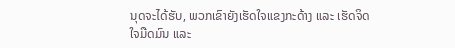ນຸດຈະໄດ້ຮັບ, ພວກເຂົາຍັງເຮັດໃຈແຂງກະດ້າງ ແລະ ເຮັດຈິດໃຈມືດມົນ ແລະ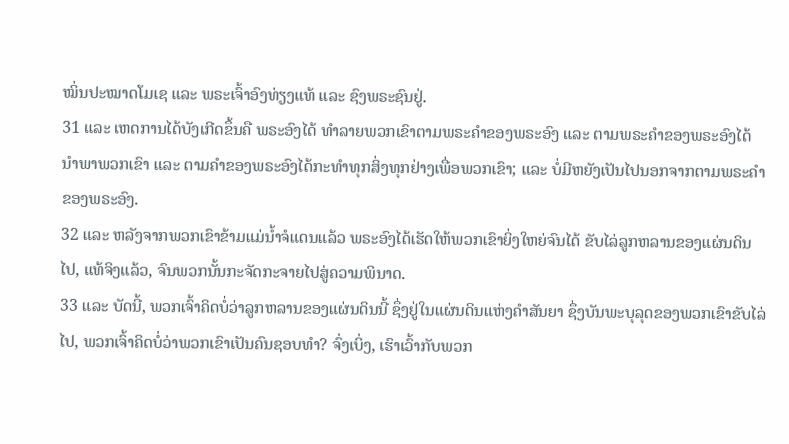ໝິ່ນປະໝາດໂມເຊ ແລະ ພຣະເຈົ້າອົງທ່ຽງແທ້ ແລະ ຊົງພຣະຊົນຢູ່.
31 ແລະ ເຫດການໄດ້ບັງເກີດຂຶ້ນຄື ພຣະອົງໄດ້ ທຳລາຍພວກເຂົາຕາມພຣະຄຳຂອງພຣະອົງ ແລະ ຕາມພຣະຄຳຂອງພຣະອົງໄດ້ ນຳພາພວກເຂົາ ແລະ ຕາມຄຳຂອງພຣະອົງໄດ້ກະທຳທຸກສິ່ງທຸກຢ່າງເພື່ອພວກເຂົາ; ແລະ ບໍ່ມີຫຍັງເປັນໄປນອກຈາກຕາມພຣະຄຳຂອງພຣະອົງ.
32 ແລະ ຫລັງຈາກພວກເຂົາຂ້າມແມ່ນ້ຳຈໍແດນແລ້ວ ພຣະອົງໄດ້ເຮັດໃຫ້ພວກເຂົາຍິ່ງໃຫຍ່ຈົນໄດ້ ຂັບໄລ່ລູກຫລານຂອງແຜ່ນດິນໄປ, ແທ້ຈິງແລ້ວ, ຈົນພວກນັ້ນກະຈັດກະຈາຍໄປສູ່ຄວາມພິນາດ.
33 ແລະ ບັດນີ້, ພວກເຈົ້າຄິດບໍ່ວ່າລູກຫລານຂອງແຜ່ນດິນນີ້ ຊຶ່ງຢູ່ໃນແຜ່ນດິນແຫ່ງຄຳສັນຍາ ຊຶ່ງບັນພະບຸລຸດຂອງພວກເຂົາຂັບໄລ່ໄປ, ພວກເຈົ້າຄິດບໍ່ວ່າພວກເຂົາເປັນຄົນຊອບທຳ? ຈົ່ງເບິ່ງ, ເຮົາເວົ້າກັບພວກ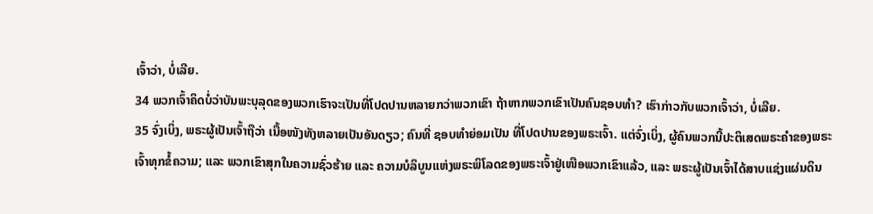ເຈົ້າວ່າ, ບໍ່ເລີຍ.
34 ພວກເຈົ້າຄິດບໍ່ວ່າບັນພະບຸລຸດຂອງພວກເຮົາຈະເປັນທີ່ໂປດປານຫລາຍກວ່າພວກເຂົາ ຖ້າຫາກພວກເຂົາເປັນຄົນຊອບທຳ? ເຮົາກ່າວກັບພວກເຈົ້າວ່າ, ບໍ່ເລີຍ.
35 ຈົ່ງເບິ່ງ, ພຣະຜູ້ເປັນເຈົ້າຖືວ່າ ເນື້ອໜັງທັງຫລາຍເປັນອັນດຽວ; ຄົນທີ່ ຊອບທຳຍ່ອມເປັນ ທີ່ໂປດປານຂອງພຣະເຈົ້າ. ແຕ່ຈົ່ງເບິ່ງ, ຜູ້ຄົນພວກນີ້ປະຕິເສດພຣະຄຳຂອງພຣະເຈົ້າທຸກຂໍ້ຄວາມ; ແລະ ພວກເຂົາສຸກໃນຄວາມຊົ່ວຮ້າຍ ແລະ ຄວາມບໍລິບູນແຫ່ງພຣະພິໂລດຂອງພຣະເຈົ້າຢູ່ເໜືອພວກເຂົາແລ້ວ, ແລະ ພຣະຜູ້ເປັນເຈົ້າໄດ້ສາບແຊ່ງແຜ່ນດິນ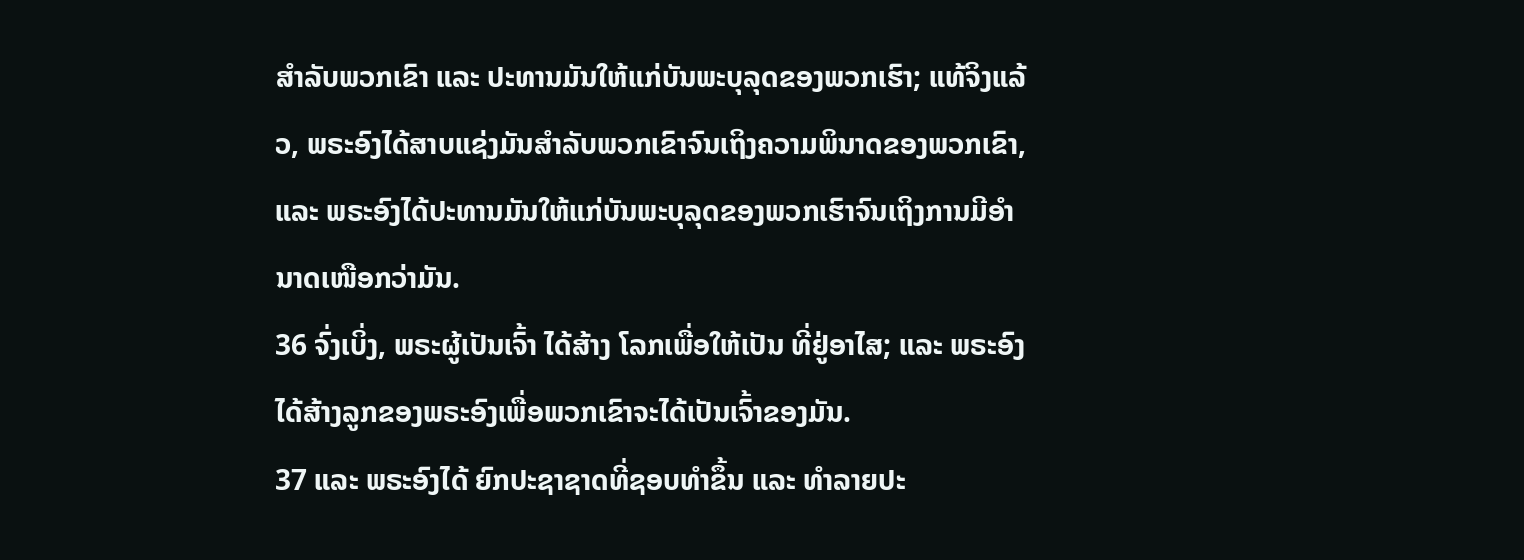ສຳລັບພວກເຂົາ ແລະ ປະທານມັນໃຫ້ແກ່ບັນພະບຸລຸດຂອງພວກເຮົາ; ແທ້ຈິງແລ້ວ, ພຣະອົງໄດ້ສາບແຊ່ງມັນສຳລັບພວກເຂົາຈົນເຖິງຄວາມພິນາດຂອງພວກເຂົາ, ແລະ ພຣະອົງໄດ້ປະທານມັນໃຫ້ແກ່ບັນພະບຸລຸດຂອງພວກເຮົາຈົນເຖິງການມີອຳນາດເໜືອກວ່າມັນ.
36 ຈົ່ງເບິ່ງ, ພຣະຜູ້ເປັນເຈົ້າ ໄດ້ສ້າງ ໂລກເພື່ອໃຫ້ເປັນ ທີ່ຢູ່ອາໄສ; ແລະ ພຣະອົງໄດ້ສ້າງລູກຂອງພຣະອົງເພື່ອພວກເຂົາຈະໄດ້ເປັນເຈົ້າຂອງມັນ.
37 ແລະ ພຣະອົງໄດ້ ຍົກປະຊາຊາດທີ່ຊອບທຳຂຶ້ນ ແລະ ທຳລາຍປະ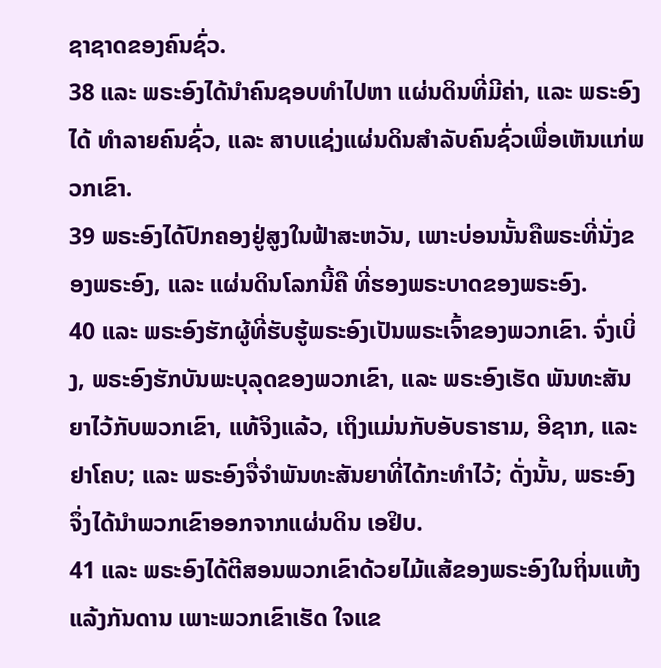ຊາຊາດຂອງຄົນຊົ່ວ.
38 ແລະ ພຣະອົງໄດ້ນຳຄົນຊອບທຳໄປຫາ ແຜ່ນດິນທີ່ມີຄ່າ, ແລະ ພຣະອົງໄດ້ ທຳລາຍຄົນຊົ່ວ, ແລະ ສາບແຊ່ງແຜ່ນດິນສຳລັບຄົນຊົ່ວເພື່ອເຫັນແກ່ພວກເຂົາ.
39 ພຣະອົງໄດ້ປົກຄອງຢູ່ສູງໃນຟ້າສະຫວັນ, ເພາະບ່ອນນັ້ນຄືພຣະທີ່ນັ່ງຂອງພຣະອົງ, ແລະ ແຜ່ນດິນໂລກນີ້ຄື ທີ່ຮອງພຣະບາດຂອງພຣະອົງ.
40 ແລະ ພຣະອົງຮັກຜູ້ທີ່ຮັບຮູ້ພຣະອົງເປັນພຣະເຈົ້າຂອງພວກເຂົາ. ຈົ່ງເບິ່ງ, ພຣະອົງຮັກບັນພະບຸລຸດຂອງພວກເຂົາ, ແລະ ພຣະອົງເຮັດ ພັນທະສັນຍາໄວ້ກັບພວກເຂົາ, ແທ້ຈິງແລ້ວ, ເຖິງແມ່ນກັບອັບຣາຮາມ, ອີຊາກ, ແລະ ຢາໂຄບ; ແລະ ພຣະອົງຈື່ຈຳພັນທະສັນຍາທີ່ໄດ້ກະທຳໄວ້; ດັ່ງນັ້ນ, ພຣະອົງຈຶ່ງໄດ້ນຳພວກເຂົາອອກຈາກແຜ່ນດິນ ເອຢິບ.
41 ແລະ ພຣະອົງໄດ້ຕີສອນພວກເຂົາດ້ວຍໄມ້ແສ້ຂອງພຣະອົງໃນຖິ່ນແຫ້ງແລ້ງກັນດານ ເພາະພວກເຂົາເຮັດ ໃຈແຂ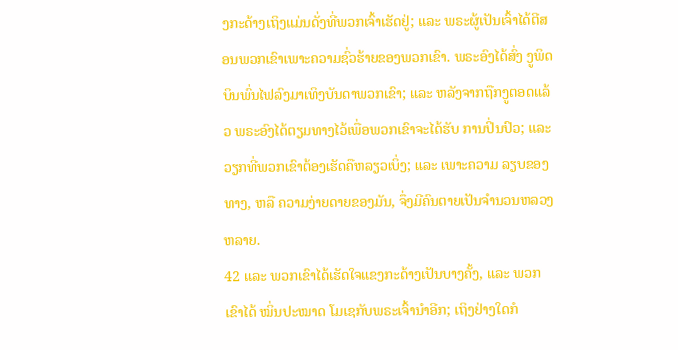ງກະດ້າງເຖິງແມ່ນດັ່ງທີ່ພວກເຈົ້າເຮັດຢູ່; ແລະ ພຣະຜູ້ເປັນເຈົ້າໄດ້ຕີສອນພວກເຂົາເພາະຄວາມຊົ່ວຮ້າຍຂອງພວກເຂົາ. ພຣະອົງໄດ້ສົ່ງ ງູພິດບິນພົ່ນໄຟລົງມາເທິງບັນດາພວກເຂົາ; ແລະ ຫລັງຈາກຖືກງູຕອດແລ້ວ ພຣະອົງໄດ້ຕຽມທາງໄວ້ເພື່ອພວກເຂົາຈະໄດ້ຮັບ ການປິ່ນປົວ; ແລະ ວຽກທີ່ພວກເຂົາຕ້ອງເຮັດຄືຫລຽວເບິ່ງ; ແລະ ເພາະຄວາມ ລຽບຂອງທາງ, ຫລື ຄວາມງ່າຍດາຍຂອງມັນ, ຈຶ່ງມີຄົນຕາຍເປັນຈຳນວນຫລວງຫລາຍ.
42 ແລະ ພວກເຂົາໄດ້ເຮັດໃຈແຂງກະດ້າງເປັນບາງຄັ້ງ, ແລະ ພວກເຂົາໄດ້ ໝິ່ນປະໝາດ ໂມເຊກັບພຣະເຈົ້ານຳອີກ; ເຖິງຢ່າງໃດກໍ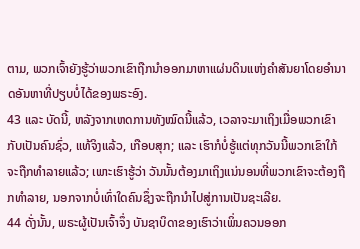ຕາມ, ພວກເຈົ້າຍັງຮູ້ວ່າພວກເຂົາຖືກນຳອອກມາຫາແຜ່ນດິນແຫ່ງຄຳສັນຍາໂດຍອຳນາດອັນຫາທີ່ປຽບບໍ່ໄດ້ຂອງພຣະອົງ.
43 ແລະ ບັດນີ້, ຫລັງຈາກເຫດການທັງໝົດນີ້ແລ້ວ, ເວລາຈະມາເຖິງເມື່ອພວກເຂົາກັບເປັນຄົນຊົ່ວ, ແທ້ຈິງແລ້ວ, ເກືອບສຸກ; ແລະ ເຮົາກໍບໍ່ຮູ້ແຕ່ທຸກວັນນີ້ພວກເຂົາໃກ້ຈະຖືກທຳລາຍແລ້ວ; ເພາະເຮົາຮູ້ວ່າ ວັນນັ້ນຕ້ອງມາເຖິງແນ່ນອນທີ່ພວກເຂົາຈະຕ້ອງຖືກທຳລາຍ, ນອກຈາກບໍ່ເທົ່າໃດຄົນຊຶ່ງຈະຖືກນຳໄປສູ່ການເປັນຊະເລີຍ.
44 ດັ່ງນັ້ນ, ພຣະຜູ້ເປັນເຈົ້າຈຶ່ງ ບັນຊາບິດາຂອງເຮົາວ່າເພິ່ນຄວນອອກ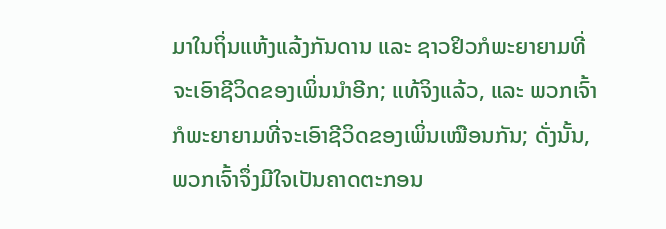ມາໃນຖິ່ນແຫ້ງແລ້ງກັນດານ ແລະ ຊາວຢິວກໍພະຍາຍາມທີ່ຈະເອົາຊີວິດຂອງເພິ່ນນຳອີກ; ແທ້ຈິງແລ້ວ, ແລະ ພວກເຈົ້າກໍພະຍາຍາມທີ່ຈະເອົາຊີວິດຂອງເພິ່ນເໝືອນກັນ; ດັ່ງນັ້ນ, ພວກເຈົ້າຈຶ່ງມີໃຈເປັນຄາດຕະກອນ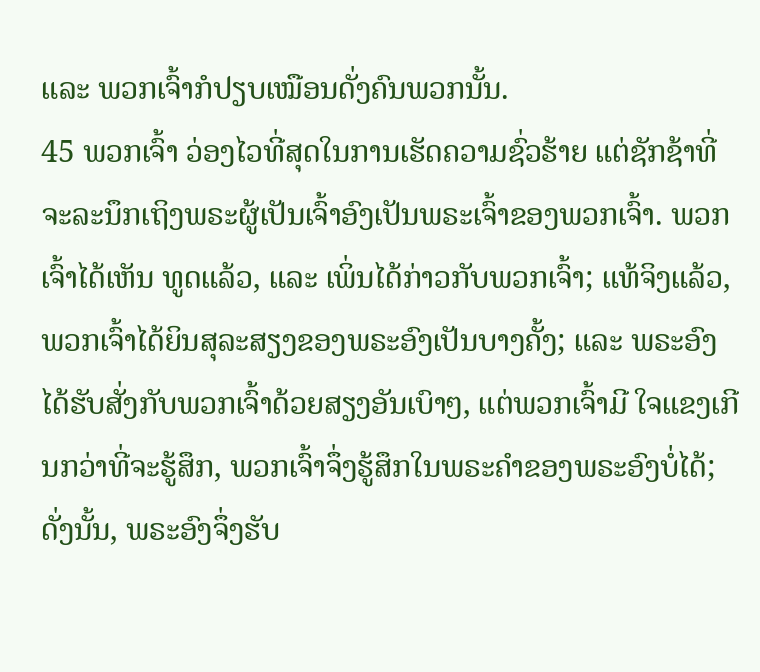ແລະ ພວກເຈົ້າກໍປຽບເໝືອນດັ່ງຄົນພວກນັ້ນ.
45 ພວກເຈົ້າ ວ່ອງໄວທີ່ສຸດໃນການເຮັດຄວາມຊົ່ວຮ້າຍ ແຕ່ຊັກຊ້າທີ່ຈະລະນຶກເຖິງພຣະຜູ້ເປັນເຈົ້າອົງເປັນພຣະເຈົ້າຂອງພວກເຈົ້າ. ພວກເຈົ້າໄດ້ເຫັນ ທູດແລ້ວ, ແລະ ເພິ່ນໄດ້ກ່າວກັບພວກເຈົ້າ; ແທ້ຈິງແລ້ວ, ພວກເຈົ້າໄດ້ຍິນສຸລະສຽງຂອງພຣະອົງເປັນບາງຄັ້ງ; ແລະ ພຣະອົງໄດ້ຮັບສັ່ງກັບພວກເຈົ້າດ້ວຍສຽງອັນເບົາໆ, ແຕ່ພວກເຈົ້າມີ ໃຈແຂງເກີນກວ່າທີ່ຈະຮູ້ສຶກ, ພວກເຈົ້າຈຶ່ງຮູ້ສຶກໃນພຣະຄຳຂອງພຣະອົງບໍ່ໄດ້; ດັ່ງນັ້ນ, ພຣະອົງຈຶ່ງຮັບ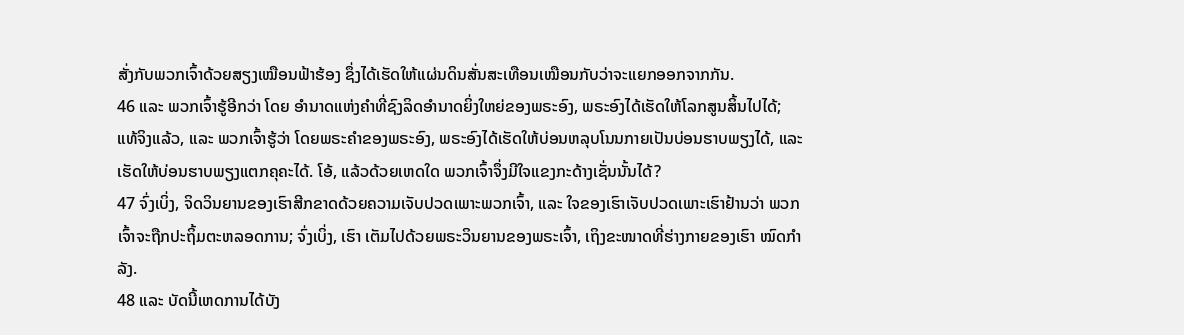ສັ່ງກັບພວກເຈົ້າດ້ວຍສຽງເໝືອນຟ້າຮ້ອງ ຊຶ່ງໄດ້ເຮັດໃຫ້ແຜ່ນດິນສັ່ນສະເທືອນເໝືອນກັບວ່າຈະແຍກອອກຈາກກັນ.
46 ແລະ ພວກເຈົ້າຮູ້ອີກວ່າ ໂດຍ ອຳນາດແຫ່ງຄຳທີ່ຊົງລິດອຳນາດຍິ່ງໃຫຍ່ຂອງພຣະອົງ, ພຣະອົງໄດ້ເຮັດໃຫ້ໂລກສູນສິ້ນໄປໄດ້; ແທ້ຈິງແລ້ວ, ແລະ ພວກເຈົ້າຮູ້ວ່າ ໂດຍພຣະຄຳຂອງພຣະອົງ, ພຣະອົງໄດ້ເຮັດໃຫ້ບ່ອນຫລຸບໂນນກາຍເປັນບ່ອນຮາບພຽງໄດ້, ແລະ ເຮັດໃຫ້ບ່ອນຮາບພຽງແຕກຄຸຄະໄດ້. ໂອ້, ແລ້ວດ້ວຍເຫດໃດ ພວກເຈົ້າຈຶ່ງມີໃຈແຂງກະດ້າງເຊັ່ນນັ້ນໄດ້?
47 ຈົ່ງເບິ່ງ, ຈິດວິນຍານຂອງເຮົາສີກຂາດດ້ວຍຄວາມເຈັບປວດເພາະພວກເຈົ້າ, ແລະ ໃຈຂອງເຮົາເຈັບປວດເພາະເຮົາຢ້ານວ່າ ພວກເຈົ້າຈະຖືກປະຖິ້ມຕະຫລອດການ; ຈົ່ງເບິ່ງ, ເຮົາ ເຕັມໄປດ້ວຍພຣະວິນຍານຂອງພຣະເຈົ້າ, ເຖິງຂະໜາດທີ່ຮ່າງກາຍຂອງເຮົາ ໝົດກຳລັງ.
48 ແລະ ບັດນີ້ເຫດການໄດ້ບັງ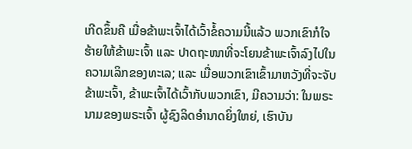ເກີດຂຶ້ນຄື ເມື່ອຂ້າພະເຈົ້າໄດ້ເວົ້າຂໍ້ຄວາມນີ້ແລ້ວ ພວກເຂົາກໍໃຈຮ້າຍໃຫ້ຂ້າພະເຈົ້າ ແລະ ປາດຖະໜາທີ່ຈະໂຍນຂ້າພະເຈົ້າລົງໄປໃນຄວາມເລິກຂອງທະເລ; ແລະ ເມື່ອພວກເຂົາເຂົ້າມາຫວັງທີ່ຈະຈັບຂ້າພະເຈົ້າ, ຂ້າພະເຈົ້າໄດ້ເວົ້າກັບພວກເຂົາ, ມີຄວາມວ່າ: ໃນພຣະນາມຂອງພຣະເຈົ້າ ຜູ້ຊົງລິດອຳນາດຍິ່ງໃຫຍ່, ເຮົາບັນ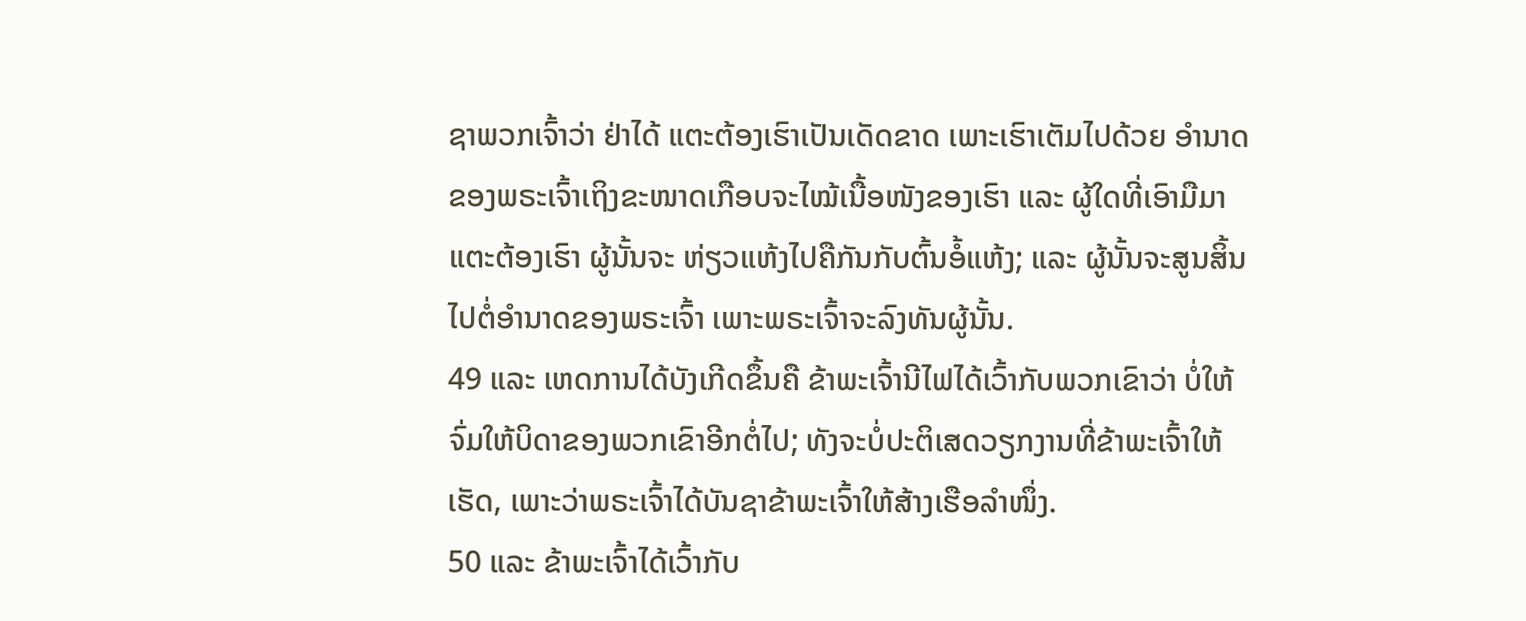ຊາພວກເຈົ້າວ່າ ຢ່າໄດ້ ແຕະຕ້ອງເຮົາເປັນເດັດຂາດ ເພາະເຮົາເຕັມໄປດ້ວຍ ອຳນາດຂອງພຣະເຈົ້າເຖິງຂະໜາດເກືອບຈະໄໝ້ເນື້ອໜັງຂອງເຮົາ ແລະ ຜູ້ໃດທີ່ເອົາມືມາແຕະຕ້ອງເຮົາ ຜູ້ນັ້ນຈະ ຫ່ຽວແຫ້ງໄປຄືກັນກັບຕົ້ນອໍ້ແຫ້ງ; ແລະ ຜູ້ນັ້ນຈະສູນສິ້ນໄປຕໍ່ອຳນາດຂອງພຣະເຈົ້າ ເພາະພຣະເຈົ້າຈະລົງທັນຜູ້ນັ້ນ.
49 ແລະ ເຫດການໄດ້ບັງເກີດຂຶ້ນຄື ຂ້າພະເຈົ້ານີໄຟໄດ້ເວົ້າກັບພວກເຂົາວ່າ ບໍ່ໃຫ້ຈົ່ມໃຫ້ບິດາຂອງພວກເຂົາອີກຕໍ່ໄປ; ທັງຈະບໍ່ປະຕິເສດວຽກງານທີ່ຂ້າພະເຈົ້າໃຫ້ເຮັດ, ເພາະວ່າພຣະເຈົ້າໄດ້ບັນຊາຂ້າພະເຈົ້າໃຫ້ສ້າງເຮືອລຳໜຶ່ງ.
50 ແລະ ຂ້າພະເຈົ້າໄດ້ເວົ້າກັບ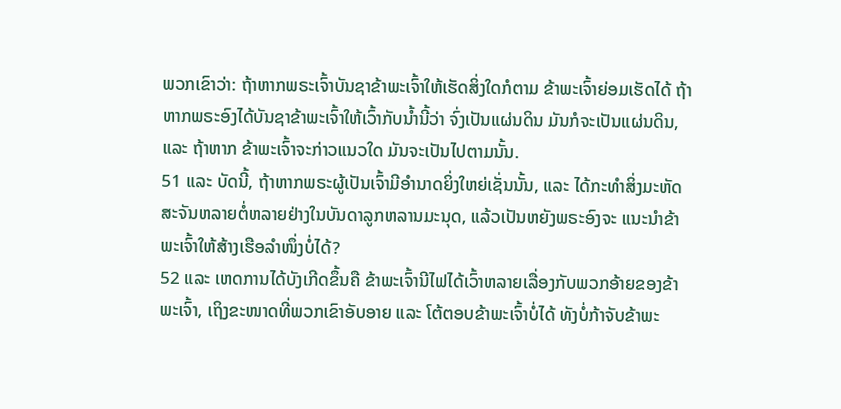ພວກເຂົາວ່າ: ຖ້າຫາກພຣະເຈົ້າບັນຊາຂ້າພະເຈົ້າໃຫ້ເຮັດສິ່ງໃດກໍຕາມ ຂ້າພະເຈົ້າຍ່ອມເຮັດໄດ້ ຖ້າຫາກພຣະອົງໄດ້ບັນຊາຂ້າພະເຈົ້າໃຫ້ເວົ້າກັບນ້ຳນີ້ວ່າ ຈົ່ງເປັນແຜ່ນດິນ ມັນກໍຈະເປັນແຜ່ນດິນ, ແລະ ຖ້າຫາກ ຂ້າພະເຈົ້າຈະກ່າວແນວໃດ ມັນຈະເປັນໄປຕາມນັ້ນ.
51 ແລະ ບັດນີ້, ຖ້າຫາກພຣະຜູ້ເປັນເຈົ້າມີອຳນາດຍິ່ງໃຫຍ່ເຊັ່ນນັ້ນ, ແລະ ໄດ້ກະທຳສິ່ງມະຫັດສະຈັນຫລາຍຕໍ່ຫລາຍຢ່າງໃນບັນດາລູກຫລານມະນຸດ, ແລ້ວເປັນຫຍັງພຣະອົງຈະ ແນະນຳຂ້າພະເຈົ້າໃຫ້ສ້າງເຮືອລຳໜຶ່ງບໍ່ໄດ້?
52 ແລະ ເຫດການໄດ້ບັງເກີດຂຶ້ນຄື ຂ້າພະເຈົ້ານີໄຟໄດ້ເວົ້າຫລາຍເລື່ອງກັບພວກອ້າຍຂອງຂ້າພະເຈົ້າ, ເຖິງຂະໜາດທີ່ພວກເຂົາອັບອາຍ ແລະ ໂຕ້ຕອບຂ້າພະເຈົ້າບໍ່ໄດ້ ທັງບໍ່ກ້າຈັບຂ້າພະ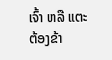ເຈົ້າ ຫລື ແຕະຕ້ອງຂ້າ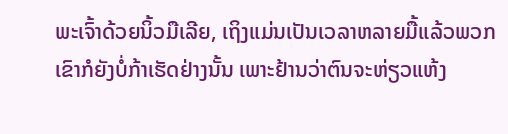ພະເຈົ້າດ້ວຍນິ້ວມືເລີຍ, ເຖິງແມ່ນເປັນເວລາຫລາຍມື້ແລ້ວພວກເຂົາກໍຍັງບໍ່ກ້າເຮັດຢ່າງນັ້ນ ເພາະຢ້ານວ່າຕົນຈະຫ່ຽວແຫ້ງ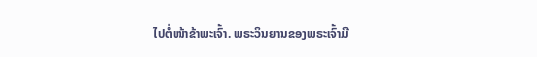ໄປຕໍ່ໜ້າຂ້າພະເຈົ້າ. ພຣະວິນຍານຂອງພຣະເຈົ້າມີ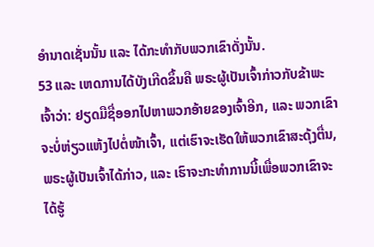ອຳນາດເຊັ່ນນັ້ນ ແລະ ໄດ້ກະທຳກັບພວກເຂົາດັ່ງນັ້ນ.
53 ແລະ ເຫດການໄດ້ບັງເກີດຂຶ້ນຄື ພຣະຜູ້ເປັນເຈົ້າກ່າວກັບຂ້າພະເຈົ້າວ່າ: ຢຽດມືຊື່ອອກໄປຫາພວກອ້າຍຂອງເຈົ້າອີກ, ແລະ ພວກເຂົາຈະບໍ່ຫ່ຽວແຫ້ງໄປຕໍ່ໜ້າເຈົ້າ, ແຕ່ເຮົາຈະເຮັດໃຫ້ພວກເຂົາສະດຸ້ງຕື່ນ, ພຣະຜູ້ເປັນເຈົ້າໄດ້ກ່າວ, ແລະ ເຮົາຈະກະທຳການນີ້ເພື່ອພວກເຂົາຈະໄດ້ຮູ້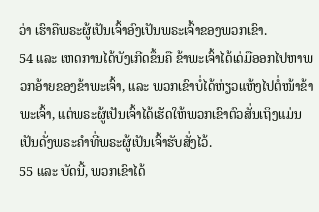ວ່າ ເຮົາຄືພຣະຜູ້ເປັນເຈົ້າອົງເປັນພຣະເຈົ້າຂອງພວກເຂົາ.
54 ແລະ ເຫດການໄດ້ບັງເກີດຂຶ້ນຄື ຂ້າພະເຈົ້າໄດ້ເດ່ມືອອກໄປຫາພວກອ້າຍຂອງຂ້າພະເຈົ້າ, ແລະ ພວກເຂົາບໍ່ໄດ້ຫ່ຽວແຫ້ງໄປຕໍ່ໜ້າຂ້າພະເຈົ້າ, ແຕ່ພຣະຜູ້ເປັນເຈົ້າໄດ້ເຮັດໃຫ້ພວກເຂົາຕົວສັ່ນເຖິງແມ່ນເປັນດັ່ງພຣະຄຳທີ່ພຣະຜູ້ເປັນເຈົ້າຮັບສັ່ງໄວ້.
55 ແລະ ບັດນີ້, ພວກເຂົາໄດ້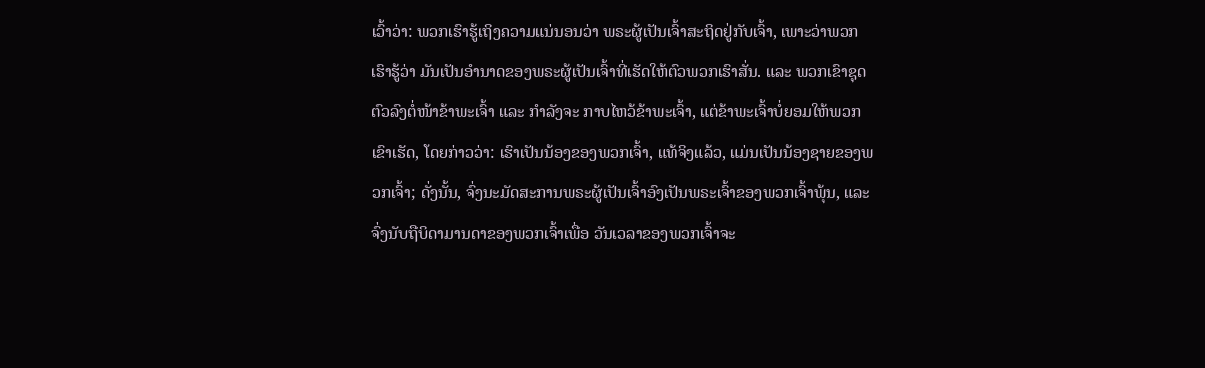ເວົ້າວ່າ: ພວກເຮົາຮູ້ເຖິງຄວາມແນ່ນອນວ່າ ພຣະຜູ້ເປັນເຈົ້າສະຖິດຢູ່ກັບເຈົ້າ, ເພາະວ່າພວກເຮົາຮູ້ວ່າ ມັນເປັນອຳນາດຂອງພຣະຜູ້ເປັນເຈົ້າທີ່ເຮັດໃຫ້ຕົວພວກເຮົາສັ່ນ. ແລະ ພວກເຂົາຊຸດຕົວລົງຕໍ່ໜ້າຂ້າພະເຈົ້າ ແລະ ກຳລັງຈະ ກາບໄຫວ້ຂ້າພະເຈົ້າ, ແຕ່ຂ້າພະເຈົ້າບໍ່ຍອມໃຫ້ພວກເຂົາເຮັດ, ໂດຍກ່າວວ່າ: ເຮົາເປັນນ້ອງຂອງພວກເຈົ້າ, ແທ້ຈິງແລ້ວ, ແມ່ນເປັນນ້ອງຊາຍຂອງພວກເຈົ້າ; ດັ່ງນັ້ນ, ຈົ່ງນະມັດສະການພຣະຜູ້ເປັນເຈົ້າອົງເປັນພຣະເຈົ້າຂອງພວກເຈົ້າພຸ້ນ, ແລະ ຈົ່ງນັບຖືບິດາມານດາຂອງພວກເຈົ້າເພື່ອ ວັນເວລາຂອງພວກເຈົ້າຈະ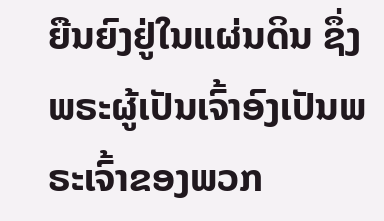ຍືນຍົງຢູ່ໃນແຜ່ນດິນ ຊຶ່ງພຣະຜູ້ເປັນເຈົ້າອົງເປັນພຣະເຈົ້າຂອງພວກ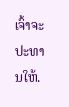ເຈົ້າຈະປະທານໃຫ້.